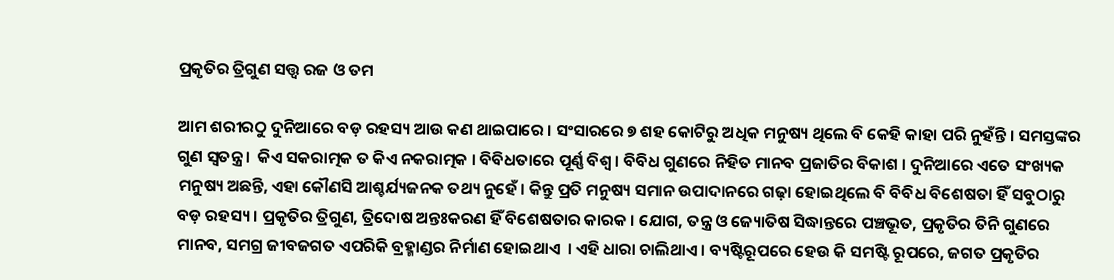ପ୍ରକୃତିର ତ୍ରିଗୁଣ ସତ୍ତ୍ବ ରଜ ଓ ତମ

ଆମ ଶରୀରଠୁ ଦୁନିଆରେ ବଡ଼ ରହସ୍ୟ ଆଉ କଣ ଥାଇପାରେ । ସଂସାରରେ ୭ ଶହ କୋଟିରୁ ଅଧିକ ମନୁଷ୍ୟ ଥିଲେ ବି କେହି କାହା ପରି ନୁହଁନ୍ତି । ସମସ୍ତଙ୍କର ଗୁଣ ସ୍ବତନ୍ତ୍ର ।  କିଏ ସକରାତ୍ମକ ତ କିଏ ନକରାତ୍ମକ । ବିବିଧତାରେ ପୂର୍ଣ୍ଣ ବିଶ୍ବ । ବିବିଧ ଗୁଣରେ ନିହିତ ମାନବ ପ୍ରଜାତିର ବିକାଶ । ଦୁନିଆରେ ଏତେ ସଂଖ୍ୟକ ମନୁଷ୍ୟ ଅଛନ୍ତି, ଏହା କୌଣସି ଆଶ୍ଚର୍ଯ୍ୟଜନକ ତଥ୍ୟ ନୁହେଁ । କିନ୍ତୁ ପ୍ରତି ମନୁଷ୍ୟ ସମାନ ଉପାଦାନରେ ଗଢ଼ା ହୋଇଥିଲେ ବି ବିବିଧ ବିଶେଷତା ହିଁ ସବୁଠାରୁ ବଡ଼ ରହସ୍ୟ । ପ୍ରକୃତିର ତ୍ରିଗୁଣ, ତ୍ରିଦୋଷ ଅନ୍ତଃକରଣ ହିଁ ବିଶେଷତାର କାରକ । ଯୋଗ, ତନ୍ତ୍ର ଓ ଜ୍ୟୋତିଷ ସିଦ୍ଧାନ୍ତରେ ପଞ୍ଚଭୂତ, ପ୍ରକୃତିର ତିନି ଗୁଣରେ ମାନବ, ସମଗ୍ର ଜୀବଜଗତ ଏପରିକି ବ୍ରହ୍ମାଣ୍ଡର ନିର୍ମାଣ ହୋଇଥାଏ  । ଏହି ଧାରା ଚାଲିଥାଏ । ବ୍ୟଷ୍ଟିରୂପରେ ହେଉ କି ସମଷ୍ଟି ରୂପରେ, ଜଗତ ପ୍ରକୃତିର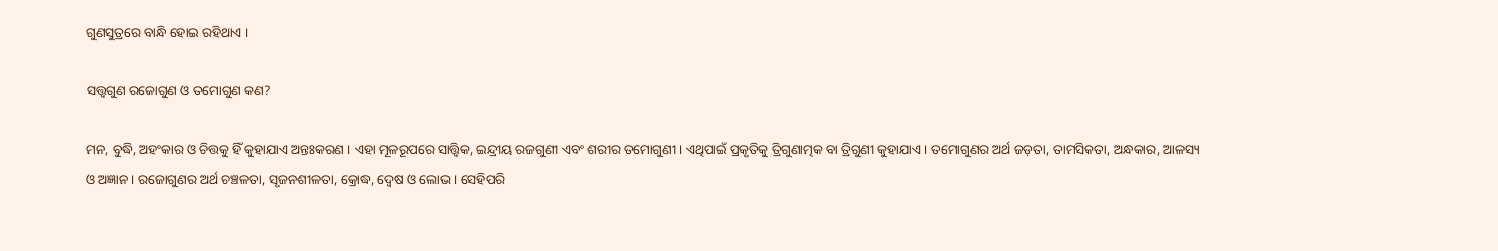ଗୁଣସୁତ୍ରରେ ବାନ୍ଧି ହୋଇ ରହିଥାଏ ।

ସତ୍ତ୍ବଗୁଣ ରଜୋଗୁଣ ଓ ତମୋଗୁଣ କଣ?

ମନ, ବୁଦ୍ଧି, ଅହଂକାର ଓ ଚିତ୍ତକୁ ହିଁ କୁହାଯାଏ ଅନ୍ତଃକରଣ । ଏହା ମୂଳରୂପରେ ସାତ୍ତ୍ବିକ, ଇନ୍ଦ୍ରୀୟ ରଜଗୁଣୀ ଏବଂ ଶରୀର ତମୋଗୁଣୀ । ଏଥିପାଇଁ ପ୍ରକୃତିକୁ ତ୍ରିଗୁଣାତ୍ମକ ବା ତ୍ରିଗୁଣୀ କୁହାଯାଏ । ତମୋଗୁଣର ଅର୍ଥ ଜଡ଼ତା, ତାମସିକତା, ଅନ୍ଧକାର, ଆଳସ୍ୟ ଓ ଅଜ୍ଞାନ । ରଜୋଗୁଣର ଅର୍ଥ ଚଞ୍ଚଳତା, ସୃଜନଶୀଳତା, କ୍ରୋଦ୍ଧ, ଦ୍ବେଷ ଓ ଲୋଭ । ସେହିପରି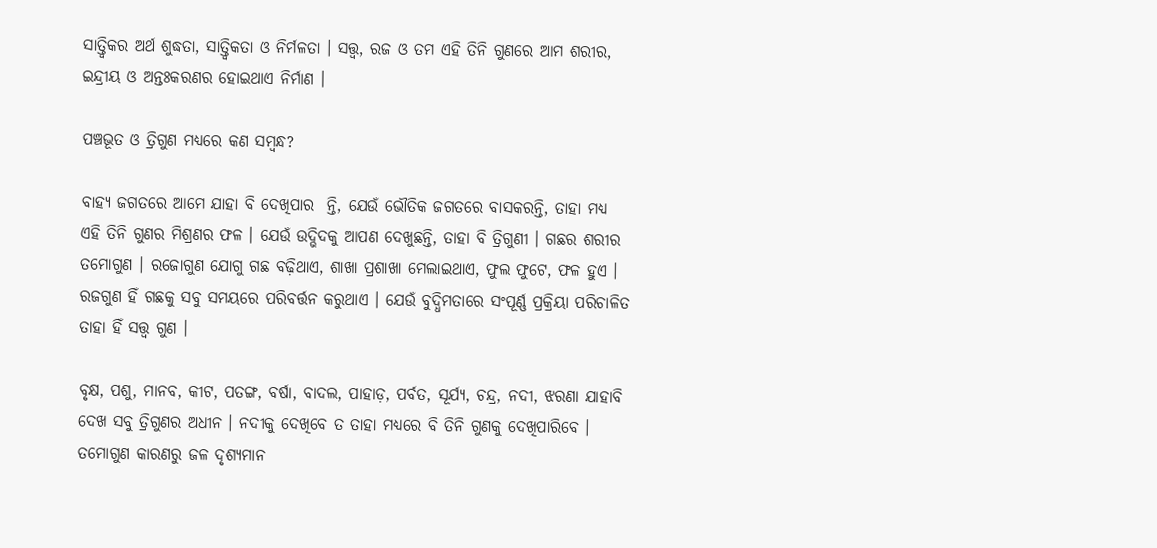ସାତ୍ତ୍ବିକର ଅର୍ଥ ଶୁଦ୍ଧତା, ସାତ୍ତ୍ବିକତା ଓ ନିର୍ମଳତା । ସତ୍ତ୍ବ, ରଜ ଓ ତମ ଏହି ତିନି ଗୁଣରେ ଆମ ଶରୀର, ଇନ୍ଦ୍ରୀୟ ଓ ଅନ୍ତଃକରଣର ହୋଇଥାଏ ନିର୍ମାଣ ।

ପଞ୍ଚଭୂତ ଓ ତ୍ରିଗୁଣ ମଧ୍ୟରେ କଣ ସମ୍ବନ୍ଧ?

ବାହ୍ୟ ଜଗତରେ ଆମେ ଯାହା ବି ଦେଖିପାର  ନ୍ତି, ଯେଉଁ ଭୌତିକ ଜଗତରେ ବାସକରନ୍ତି, ତାହା ମଧ୍ୟ ଏହି ତିନି ଗୁଣର ମିଶ୍ରଣର ଫଳ । ଯେଉଁ ଉଦ୍ଭିଦକୁ ଆପଣ ଦେଖୁଛନ୍ତି, ତାହା ବି ତ୍ରିଗୁଣୀ । ଗଛର ଶରୀର ତମୋଗୁଣ । ରଜୋଗୁଣ ଯୋଗୁ ଗଛ ବଢ଼ିଥାଏ, ଶାଖା ପ୍ରଶାଖା ମେଲାଇଥାଏ, ଫୁଲ ଫୁଟେ, ଫଳ ହୁଏ । ରଜଗୁଣ ହିଁ ଗଛକୁ ସବୁ ସମୟରେ ପରିବର୍ତ୍ତନ କରୁଥାଏ । ଯେଉଁ ବୁଦ୍ଧିମତାରେ ସଂପୂର୍ଣ୍ଣ ପ୍ରକ୍ରିୟା ପରିଚାଳିତ ତାହା ହିଁ ସତ୍ତ୍ବ ଗୁଣ ।

ବୃକ୍ଷ, ପଶୁ, ମାନବ, କୀଟ, ପତଙ୍ଗ, ବର୍ଷା, ବାଦଲ, ପାହାଡ଼, ପର୍ବତ, ସୂର୍ଯ୍ୟ, ଚନ୍ଦ୍ର, ନଦୀ, ଝରଣା ଯାହାବି ଦେଖ ସବୁ ତ୍ରିଗୁଣର ଅଧୀନ । ନଦୀକୁ ଦେଖିବେ ତ ତାହା ମଧ୍ୟରେ ବି ତିନି ଗୁଣକୁ ଦେଖିପାରିବେ । ତମୋଗୁଣ କାରଣରୁ ଜଳ ଦୃଶ୍ୟମାନ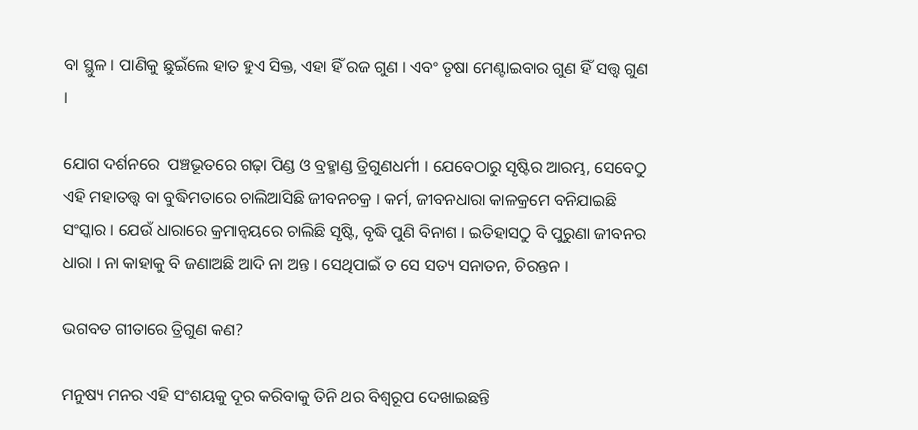ବା ସ୍ଥୁଳ । ପାଣିକୁ ଛୁଇଁଲେ ହାତ ହୁଏ ସିକ୍ତ, ଏହା ହିଁ ରଜ ଗୁଣ । ଏବଂ ତୃଷା ମେଣ୍ଟାଇବାର ଗୁଣ ହିଁ ସତ୍ତ୍ବ ଗୁଣ ।

ଯୋଗ ଦର୍ଶନରେ  ପଞ୍ଚଭୂତରେ ଗଢ଼ା ପିଣ୍ଡ ଓ ବ୍ରହ୍ମାଣ୍ଡ ତ୍ରିଗୁଣଧର୍ମୀ । ଯେବେଠାରୁ ସୃଷ୍ଟିର ଆରମ୍ଭ, ସେବେଠୁ ଏହି ମହାତତ୍ତ୍ବ ବା ବୁଦ୍ଧିମତାରେ ଚାଲିଆସିଛି ଜୀବନଚକ୍ର । କର୍ମ, ଜୀବନଧାରା କାଳକ୍ରମେ ବନିଯାଇଛି ସଂସ୍କାର । ଯେଉଁ ଧାରାରେ କ୍ରମାନ୍ବୟରେ ଚାଲିଛି ସୃଷ୍ଟି, ବୃଦ୍ଧି ପୁଣି ବିନାଶ । ଇତିହାସଠୁ ବି ପୁରୁଣା ଜୀବନର ଧାରା । ନା କାହାକୁ ବି ଜଣାଅଛି ଆଦି ନା ଅନ୍ତ । ସେଥିପାଇଁ ତ ସେ ସତ୍ୟ ସନାତନ, ଚିରନ୍ତନ ।

ଭଗବତ ଗୀତାରେ ତ୍ରିଗୁଣ କଣ?

ମନୁଷ୍ୟ ମନର ଏହି ସଂଶୟକୁ ଦୂର କରିବାକୁ ତିନି ଥର ବିଶ୍ବରୂପ ଦେଖାଇଛନ୍ତି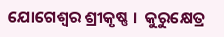ଯୋଗେଶ୍ବର ଶ୍ରୀକୃଷ୍ଣ ।  କୁରୁକ୍ଷେତ୍ର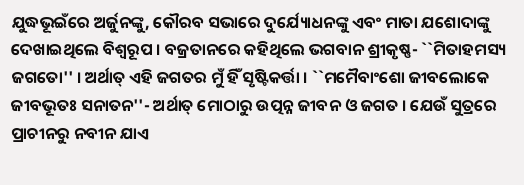ଯୁଦ୍ଧଭୂଇଁରେ ଅର୍ଜୁନଙ୍କୁ, କୌରବ ସଭାରେ ଦୁର୍ଯ୍ୟୋଧନଙ୍କୁ ଏବଂ ମାତା ଯଶୋଦାଙ୍କୁ  ଦେଖାଇଥିଲେ ବିଶ୍ବରୂପ । ବଜ୍ରତାନରେ କହିଥିଲେ ଭଗବାନ ଶ୍ରୀକୃଷ୍ଣ- ``ମିତାହମସ୍ୟ ଜଗତୋ'' । ଅର୍ଥାତ୍ ଏହି ଜଗତର ମୁଁ ହିଁ ସୃଷ୍ଟିକର୍ତ୍ତା । ``ମମୈବାଂଶୋ ଜୀବଲୋକେ ଜୀବଭୂତଃ ସନାତନ''- ଅର୍ଥାତ୍ ମୋଠାରୁ ଉତ୍ପନ୍ନ ଜୀବନ ଓ ଜଗତ । ଯେଉଁ ସୁତ୍ରରେ ପ୍ରାଚୀନରୁ ନବୀନ ଯାଏ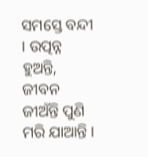ସମସ୍ତେ ବନ୍ଦୀ । ଉତ୍ପନ୍ନ ହୁଅନ୍ତି, ଜୀବନ ଜୀଅଁନ୍ତି ପୁଣି ମରି ଯାଆନ୍ତି ।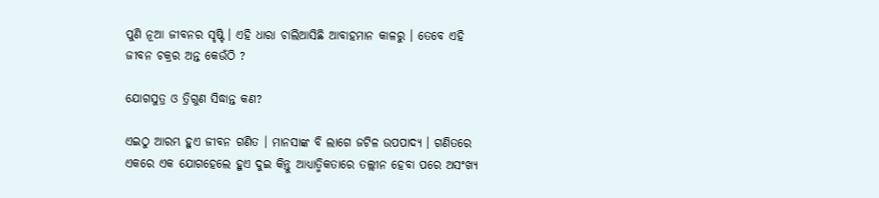ପୁଣି ନୂଆ ଜୀବନର ସୃଷ୍ଟି । ଏହି ଧାରା ଚାଲିଆସିଛି ଆବାହମାନ କାଳରୁ । ତେବେ ଏହି ଜୀବନ ଚକ୍ରର ଅନ୍ତ କେଉଁଠି ?

ଯୋଗସୁତ୍ର ଓ ତ୍ରିଗୁଣ ସିଦ୍ଧାନ୍ତ କଣ?

ଏଇଠୁ ଆରମ୍ଭ ହୁଏ ଜୀବନ ଗଣିତ । ମାନସାଙ୍କ ବି ଲାଗେ ଜଟିଳ ଉପପାଦ୍ୟ । ଗଣିତରେ ଏକରେ ଏକ ଯୋଗହେଲେ ହୁଏ ଦୁଇ କିନ୍ତୁ ଆଧ୍ୟାତ୍ମିକତାରେ ତଲ୍ଲୀନ ହେବା ପରେ ଅସଂଖ୍ୟ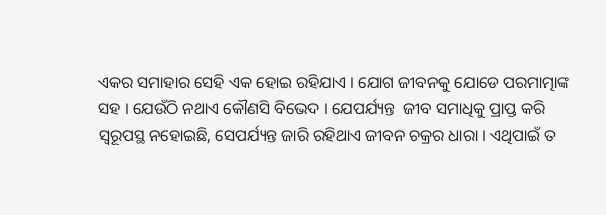ଏକର ସମାହାର ସେହି ଏକ ହୋଇ ରହିଯାଏ । ଯୋଗ ଜୀବନକୁ ଯୋଡେ ପରମାତ୍ମାଙ୍କ ସହ । ଯେଉଁଠି ନଥାଏ କୌଣସି ବିଭେଦ । ଯେପର୍ଯ୍ୟନ୍ତ  ଜୀବ ସମାଧିକୁ ପ୍ରାପ୍ତ କରି ସ୍ବରୂପସ୍ଥ ନହୋଇଛି, ସେପର୍ଯ୍ୟନ୍ତ ଜାରି ରହିଥାଏ ଜୀବନ ଚକ୍ରର ଧାରା । ଏଥିପାଇଁ ତ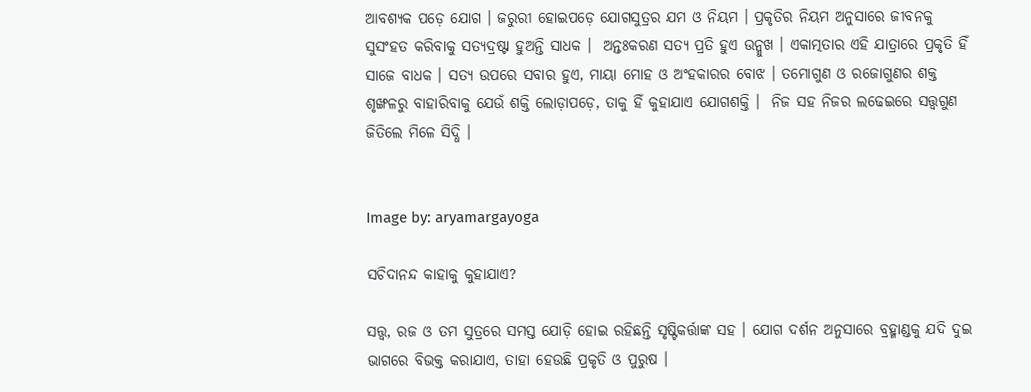ଆବଶ୍ୟକ ପଡ଼େ ଯୋଗ । ଜରୁରୀ ହୋଇପଡ଼େ ଯୋଗସୁତ୍ରର ଯମ ଓ ନିୟମ । ପ୍ରକୃତିର ନିୟମ ଅନୁସାରେ ଜୀବନକୁ ସୁସଂହତ କରିବାକୁ ସତ୍ୟଦ୍ରଷ୍ଟା ହୁଅନ୍ତି ସାଧକ ।  ଅନ୍ତଃକରଣ ସତ୍ୟ ପ୍ରତି ହୁଏ ଉନ୍ମୁଖ । ଏକାତ୍ମତାର ଏହି ଯାତ୍ରାରେ ପ୍ରକୃତି ହିଁ ସାଜେ ବାଧକ । ସତ୍ୟ ଉପରେ ସବାର ହୁଏ, ମାୟା ମୋହ ଓ ଅଂହକାରର ବୋଝ । ତମୋଗୁଣ ଓ ରଜୋଗୁଣର ଶକ୍ତ ଶୃଙ୍ଖଳରୁ ବାହାରିବାକୁ ଯେଉଁ ଶକ୍ତି ଲୋଡ଼ାପଡ଼େ, ତାକୁ ହିଁ କୁହାଯାଏ ଯୋଗଶକ୍ତି ।  ନିଜ ସହ ନିଜର ଲଢେଇରେ ସତ୍ତ୍ବଗୁଣ ଜିତିଲେ ମିଳେ ସିଦ୍ଧି ।


Image by: aryamargayoga

ସଚିଦାନନ୍ଦ କାହାକୁ କୁହାଯାଏ?

ସତ୍ତ୍ବ, ରଜ ଓ ତମ ସୁତ୍ରରେ ସମସ୍ତ ଯୋଡ଼ି ହୋଇ ରହିଛନ୍ତି ସୃଷ୍ଟିକର୍ତ୍ତାଙ୍କ ସହ । ଯୋଗ ଦର୍ଶନ ଅନୁସାରେ ବ୍ରହ୍ମାଣ୍ଡକୁ ଯଦି ଦୁଇ ଭାଗରେ ବିଭକ୍ତ କରାଯାଏ, ତାହା ହେଉଛି ପ୍ରକୃତି ଓ ପୁରୁଷ ।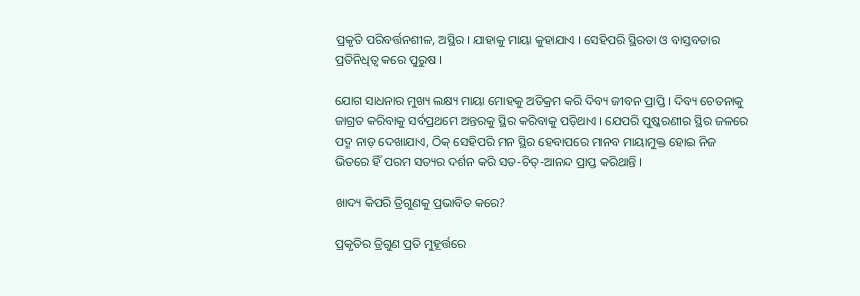ପ୍ରକୃତି ପରିବର୍ତ୍ତନଶୀଳ, ଅସ୍ଥିର । ଯାହାକୁ ମାୟା କୁହାଯାଏ । ସେହିପରି ସ୍ଥିରତା ଓ ବାସ୍ତବତାର ପ୍ରତିନିଧିତ୍ବ କରେ ପୁରୁଷ ।

ଯୋଗ ସାଧନାର ମୁଖ୍ୟ ଲକ୍ଷ୍ୟ ମାୟା ମୋହକୁ ଅତିକ୍ରମ କରି ଦିବ୍ୟ ଜୀବନ ପ୍ରାପ୍ତି । ଦିବ୍ୟ ଚେତନାକୁ ଜାଗ୍ରତ କରିବାକୁ ସର୍ବପ୍ରଥମେ ଅନ୍ତରକୁ ସ୍ଥିର କରିବାକୁ ପଡ଼ିଥାଏ । ଯେପରି ପୁଷ୍କରଣୀର ସ୍ଥିର ଜଳରେ  ପଦ୍ମ ନାଡ଼ ଦେଖାଯାଏ, ଠିକ୍ ସେହିପରି ମନ ସ୍ଥିର ହେବାପରେ ମାନବ ମାୟାମୁକ୍ତ ହୋଇ ନିଜ ଭିତରେ ହିଁ ପରମ ସତ୍ୟର ଦର୍ଶନ କରି ସତ-ଚିତ୍-ଆନନ୍ଦ ପ୍ରାପ୍ତ କରିଥାନ୍ତି ।

ଖାଦ୍ୟ କିପରି ତ୍ରିଗୁଣକୁ ପ୍ରଭାବିତ କରେ?

ପ୍ରକୃତିର ତ୍ରିଗୁଣ ପ୍ରତି ମୁହୂର୍ତ୍ତରେ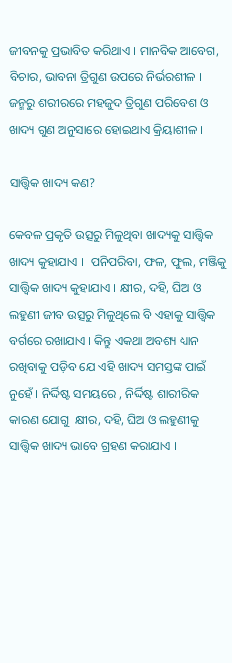ଜୀବନକୁ ପ୍ରଭାବିତ କରିଥାଏ । ମାନବିକ ଆବେଗ, ବିଚାର, ଭାବନା ତ୍ରିଗୁଣ ଉପରେ ନିର୍ଭରଶୀଳ ।  ଜନ୍ମରୁ ଶରୀରରେ ମହଜୁଦ ତ୍ରିଗୁଣ ପରିବେଶ ଓ ଖାଦ୍ୟ ଗୁଣ ଅନୁସାରେ ହୋଇଥାଏ କ୍ରିୟାଶୀଳ ।

ସାତ୍ତ୍ବିକ ଖାଦ୍ୟ କଣ?

କେବଳ ପ୍ରକୃତି ଉତ୍ସରୁ ମିଳୁଥିବା ଖାଦ୍ୟକୁ ସାତ୍ତ୍ବିକ ଖାଦ୍ୟ କୁହାଯାଏ ।  ପନିପରିବା, ଫଳ, ଫୁଲ, ମଞ୍ଜିକୁ ସାତ୍ତ୍ବିକ ଖାଦ୍ୟ କୁହାଯାଏ । କ୍ଷୀର, ଦହି, ଘିଅ ଓ ଲହୁଣୀ ଜୀବ ଉତ୍ସରୁ ମିଳୁଥିଲେ ବି ଏହାକୁ ସାତ୍ତ୍ବିକ ବର୍ଗରେ ରଖାଯାଏ । କିନ୍ତୁ ଏକଥା ଅବଶ୍ୟ ଧ୍ୟାନ ରଖିବାକୁ ପଡ଼ିବ ଯେ ଏହି ଖାଦ୍ୟ ସମସ୍ତଙ୍କ ପାଇଁ ନୁହେଁ । ନିର୍ଦ୍ଦିଷ୍ଟ ସମୟରେ , ନିର୍ଦ୍ଦିଷ୍ଟ ଶାରୀରିକ କାରଣ ଯୋଗୁ  କ୍ଷୀର, ଦହି, ଘିଅ ଓ ଲହୁଣୀକୁ ସାତ୍ତ୍ବିକ ଖାଦ୍ୟ ଭାବେ ଗ୍ରହଣ କରାଯାଏ ।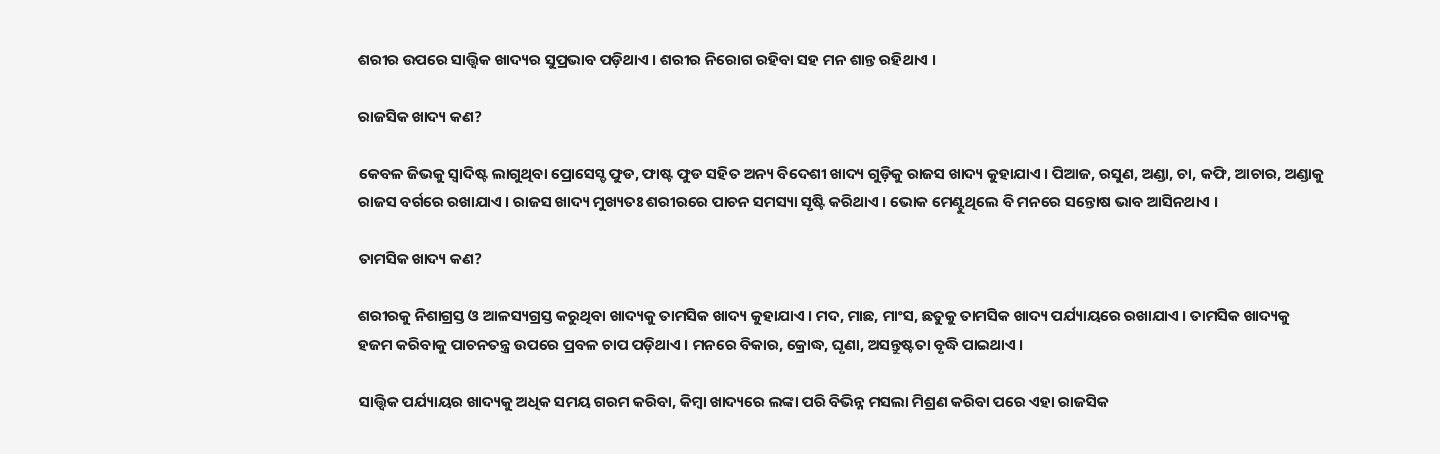ଶରୀର ଉପରେ ସାତ୍ତ୍ବିକ ଖାଦ୍ୟର ସୁପ୍ରଭାବ ପଡ଼ିଥାଏ । ଶରୀର ନିରୋଗ ରହିବା ସହ ମନ ଶାନ୍ତ ରହିଥାଏ ।

ରାଜସିକ ଖାଦ୍ୟ କଣ?

କେବଳ ଜିଭକୁ ସ୍ବାଦିଷ୍ଟ ଲାଗୁଥିବା ପ୍ରୋସେସ୍ଡ ଫୁଡ, ଫାଷ୍ଟ ଫୁଡ ସହିତ ଅନ୍ୟ ବିଦେଶୀ ଖାଦ୍ୟ ଗୁଡ଼ିକୁ ରାଜସ ଖାଦ୍ୟ କୁହାଯାଏ । ପିଆଜ, ରସୁଣ, ଅଣ୍ଡା, ଚା, କଫି, ଆଚାର, ଅଣ୍ଡାକୁ ରାଜସ ବର୍ଗରେ ରଖାଯାଏ । ରାଜସ ଖାଦ୍ୟ ମୁଖ୍ୟତଃ ଶରୀରରେ ପାଚନ ସମସ୍ୟା ସୃଷ୍ଟି କରିଥାଏ । ଭୋକ ମେଣ୍ଟୁଥିଲେ ବି ମନରେ ସନ୍ତୋଷ ଭାବ ଆସିନଥାଏ ।

ତାମସିକ ଖାଦ୍ୟ କଣ?

ଶରୀରକୁ ନିଶାଗ୍ରସ୍ତ ଓ ଆଳସ୍ୟଗ୍ରସ୍ତ କରୁଥିବା ଖାଦ୍ୟକୁ ତାମସିକ ଖାଦ୍ୟ କୁହାଯାଏ । ମଦ, ମାଛ, ମାଂସ, ଛତୁକୁ ତାମସିକ ଖାଦ୍ୟ ପର୍ଯ୍ୟାୟରେ ରଖାଯାଏ । ତାମସିକ ଖାଦ୍ୟକୁ ହଜମ କରିବାକୁ ପାଚନତନ୍ତ୍ର ଉପରେ ପ୍ରବଳ ଚାପ ପଡ଼ିଥାଏ । ମନରେ ବିକାର, କ୍ରୋଦ୍ଧ, ଘୃଣା, ଅସନ୍ତୁଷ୍ଟତା ବୃଦ୍ଧି ପାଇଥାଏ ।

ସାତ୍ତ୍ବିକ ପର୍ଯ୍ୟାୟର ଖାଦ୍ୟକୁ ଅଧିକ ସମୟ ଗରମ କରିବା, କିମ୍ବା ଖାଦ୍ୟରେ ଲଙ୍କା ପରି ବିଭିନ୍ନ ମସଲା ମିଶ୍ରଣ କରିବା ପରେ ଏହା ରାଜସିକ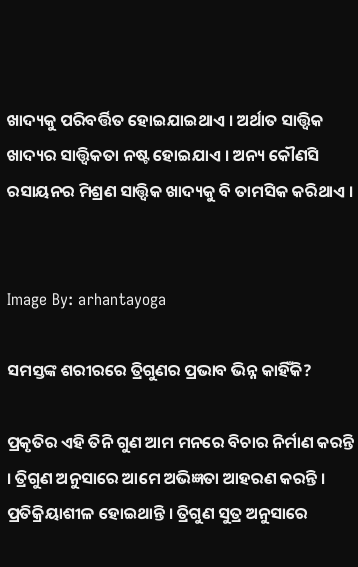ଖାଦ୍ୟକୁ ପରିବର୍ତ୍ତିତ ହୋଇଯାଇଥାଏ । ଅର୍ଥାତ ସାତ୍ତ୍ବିକ ଖାଦ୍ୟର ସାତ୍ତ୍ବିକତା ନଷ୍ଟ ହୋଇଯାଏ । ଅନ୍ୟ କୌଣସି ରସାୟନର ମିଶ୍ରଣ ସାତ୍ତ୍ବିକ ଖାଦ୍ୟକୁ ବି ତାମସିକ କରିଥାଏ ।


Image By: arhantayoga

ସମସ୍ତଙ୍କ ଶରୀରରେ ତ୍ରିଗୁଣର ପ୍ରଭାବ ଭିନ୍ନ କାହିଁକି?

ପ୍ରକୃତିର ଏହି ତିନି ଗୁଣ ଆମ ମନରେ ବିଚାର ନିର୍ମାଣ କରନ୍ତି । ତ୍ରିଗୁଣ ଅନୁସାରେ ଆମେ ଅଭିଜ୍ଞତା ଆହରଣ କରନ୍ତି । ପ୍ରତିକ୍ରିୟାଶୀଳ ହୋଇଥାନ୍ତି । ତ୍ରିଗୁଣ ସୁତ୍ର ଅନୁସାରେ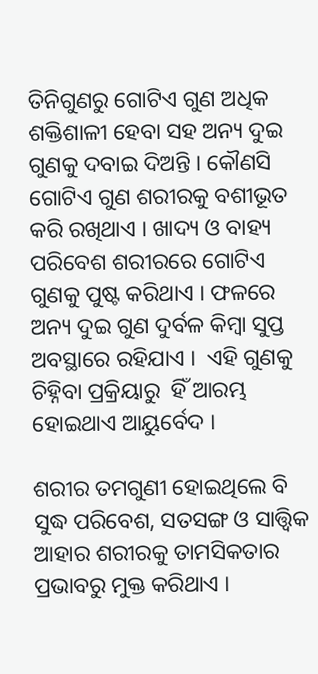ତିନିଗୁଣରୁ ଗୋଟିଏ ଗୁଣ ଅଧିକ ଶକ୍ତିଶାଳୀ ହେବା ସହ ଅନ୍ୟ ଦୁଇ ଗୁଣକୁ ଦବାଇ ଦିଅନ୍ତି । କୌଣସି ଗୋଟିଏ ଗୁଣ ଶରୀରକୁ ବଶୀଭୂତ କରି ରଖିଥାଏ । ଖାଦ୍ୟ ଓ ବାହ୍ୟ ପରିବେଶ ଶରୀରରେ ଗୋଟିଏ ଗୁଣକୁ ପୁଷ୍ଟ କରିଥାଏ । ଫଳରେ ଅନ୍ୟ ଦୁଇ ଗୁଣ ଦୁର୍ବଳ କିମ୍ବା ସୁପ୍ତ ଅବସ୍ଥାରେ ରହିଯାଏ ।  ଏହି ଗୁଣକୁ ଚିହ୍ନିବା ପ୍ରକ୍ରିୟାରୁ  ହିଁ ଆରମ୍ଭ ହୋଇଥାଏ ଆୟୁର୍ବେଦ ।

ଶରୀର ତମଗୁଣୀ ହୋଇଥିଲେ ବି ସୁଦ୍ଧ ପରିବେଶ, ସତସଙ୍ଗ ଓ ସାତ୍ତ୍ବିକ ଆହାର ଶରୀରକୁ ତାମସିକତାର ପ୍ରଭାବରୁ ମୁକ୍ତ କରିଥାଏ ।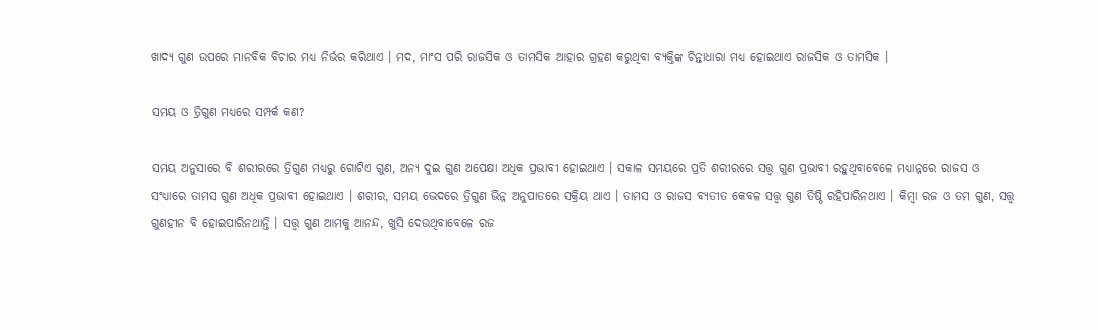ଖାଦ୍ୟ ଗୁଣ ଉପରେ ମାନବିକ ବିଚାର ମଧ୍ୟ ନିର୍ଭର କରିଥାଏ । ମଦ, ମାଂସ ପରି ରାଜସିକ ଓ ତାମସିକ ଆହାର ଗ୍ରହଣ କରୁଥିବା ବ୍ୟକ୍ତିଙ୍କ ଚିନ୍ତାଧାରା ମଧ୍ୟ ହୋଇଥାଏ ରାଜସିକ ଓ ତାମସିକ ।

ସମୟ ଓ ତ୍ରିଗୁଣ ମଧ୍ୟରେ ସମ୍ପର୍କ କଣ?

ସମୟ ଅନୁସାରେ ବି ଶରୀରରେ ତ୍ରିଗୁଣ ମଧ୍ୟରୁ ଗୋଟିଏ ଗୁଣ, ଅନ୍ୟ ଦୁଇ ଗୁଣ ଅପେକ୍ଷା ଅଧିକ ପ୍ରଭାବୀ ହୋଇଥାଏ । ସକାଳ ସମୟରେ ପ୍ରତି ଶରୀରରେ ସତ୍ତ୍ବ ଗୁଣ ପ୍ରଭାବୀ ରହୁଥିବାବେଳେ ମଧ୍ୟାନ୍ନରେ ରାଜସ ଓ ସଂଧ୍ୟାରେ ତାମସ ଗୁଣ ଅଧିକ ପ୍ରଭାବୀ ହୋଇଥାଏ । ଶରୀର, ସମୟ ଭେଦରେ ତ୍ରିଗୁଣ ଭିନ୍ନ ଅନୁପାତରେ ସକ୍ରିୟ ଥାଏ । ତାମସ ଓ ରାଜସ ବ୍ୟତୀତ କେବଳ ସତ୍ତ୍ବ ଗୁଣ ତିଷ୍ଠି ରହିପାରିନଥାଏ । କିମ୍ବା ରଜ ଓ ତମ ଗୁଣ, ସତ୍ତ୍ବ ଗୁଣହୀନ ବି ହୋଇପାରିନଥାନ୍ତି । ସତ୍ତ୍ବ ଗୁଣ ଆମକୁ ଆନନ୍ଦ, ଖୁସି ଦେଉଥିବାବେଳେ ରଜ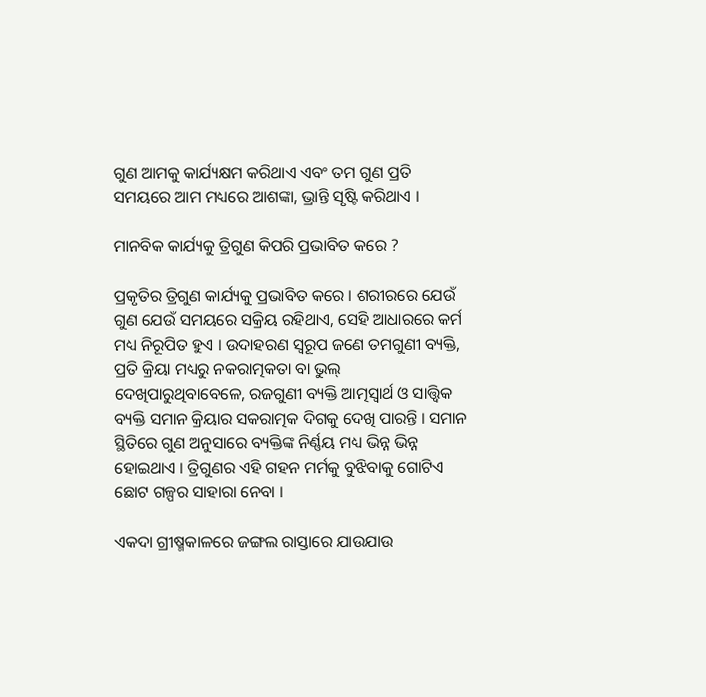ଗୁଣ ଆମକୁ କାର୍ଯ୍ୟକ୍ଷମ କରିଥାଏ ଏବଂ ତମ ଗୁଣ ପ୍ରତି ସମୟରେ ଆମ ମଧ୍ୟରେ ଆଶଙ୍କା, ଭ୍ରାନ୍ତି ସୃଷ୍ଟି କରିଥାଏ ।

ମାନବିକ କାର୍ଯ୍ୟକୁ ତ୍ରିଗୁଣ କିପରି ପ୍ରଭାବିତ କରେ ?

ପ୍ରକୃତିର ତ୍ରିଗୁଣ କାର୍ଯ୍ୟକୁ ପ୍ରଭାବିତ କରେ । ଶରୀରରେ ଯେଉଁ ଗୁଣ ଯେଉଁ ସମୟରେ ସକ୍ରିୟ ରହିଥାଏ, ସେହି ଆଧାରରେ କର୍ମ ମଧ୍ୟ ନିରୂପିତ ହୁଏ । ଉଦାହରଣ ସ୍ବରୂପ ଜଣେ ତମଗୁଣୀ ବ୍ୟକ୍ତି, ପ୍ରତି କ୍ରିୟା ମଧ୍ୟରୁ ନକରାତ୍ମକତା ବା ଭୁଲ୍ ଦେଖିପାରୁଥିବାବେଳେ, ରଜଗୁଣୀ ବ୍ୟକ୍ତି ଆତ୍ମସ୍ବାର୍ଥ ଓ ସାତ୍ତ୍ବିକ ବ୍ୟକ୍ତି ସମାନ କ୍ରିୟାର ସକରାତ୍ମକ ଦିଗକୁ ଦେଖି ପାରନ୍ତି । ସମାନ ସ୍ଥିତିରେ ଗୁଣ ଅନୁସାରେ ବ୍ୟକ୍ତିଙ୍କ ନିର୍ଣ୍ଣୟ ମଧ୍ୟ ଭିନ୍ନ ଭିନ୍ନ ହୋଇଥାଏ । ତ୍ରିଗୁଣର ଏହି ଗହନ ମର୍ମକୁ ବୁଝିବାକୁ ଗୋଟିଏ ଛୋଟ ଗଳ୍ପର ସାହାରା ନେବା ।

ଏକଦା ଗ୍ରୀଷ୍ମକାଳରେ ଜଙ୍ଗଲ ରାସ୍ତାରେ ଯାଉଯାଉ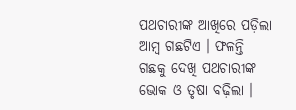ପଥଚାରୀଙ୍କ ଆଖିରେ ପଡ଼ିଲା ଆମ୍ବ ଗଛଟିଏ । ଫଳନ୍ତି ଗଛକୁ ଦେଖି ପଥଚାରୀଙ୍କ ଭୋକ ଓ ତୃଷା ବଢ଼ିଲା ।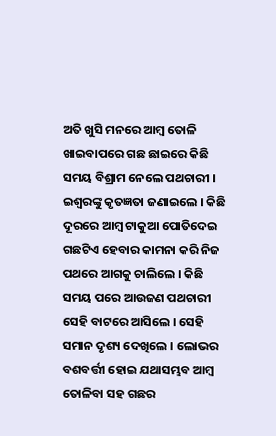ଅତି ଖୁସି ମନରେ ଆମ୍ବ ତୋଳି ଖାଇବାପରେ ଗଛ ଛାଇରେ କିଛି ସମୟ ବିଶ୍ରାମ ନେଲେ ପଥଚାରୀ । ଇଶ୍ବରଙ୍କୁ କୃତଜ୍ଞତା ଜଣାଇଲେ । କିଛି ଦୂରରେ ଆମ୍ବ ଟାକୁଆ ପୋତିଦେଇ ଗଛଟିଏ ହେବାର କାମନା କରି ନିଜ ପଥରେ ଆଗକୁ ଚାଲିଲେ । କିଛି ସମୟ ପରେ ଆଉଜଣ ପଥଚାରୀ ସେହି ବାଟରେ ଆସିଲେ । ସେହି ସମାନ ଦୃଶ୍ୟ ଦେଖିଲେ । ଲୋଭର ବଶବର୍ତ୍ତୀ ହୋଇ ଯଥାସମ୍ଭବ ଆମ୍ବ ତୋଳିବା ସହ ଗଛର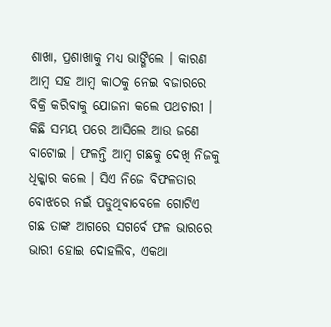ଶାଖା, ପ୍ରଶାଖାକୁ ମଧ୍ୟ ଭାଙ୍ଗିଲେ । କାରଣ ଆମ୍ବ ସହ ଆମ୍ବ କାଠକୁ ନେଇ ବଜାରରେ ବିକ୍ରି କରିବାକୁ ଯୋଜନା କଲେ ପଥଚାରୀ । କିଛି ସମୟ ପରେ ଆସିଲେ ଆଉ ଜଣେ ବାଟୋଇ । ଫଳନ୍ତି ଆମ୍ବ ଗଛକୁ ଦେଖି ନିଜକୁ ଧିକ୍କାର କଲେ । ସିଏ ନିଜେ ବିଫଳତାର ବୋଝରେ ନଇଁ ପଡୁଥିବାବେଳେ ଗୋଟିଏ ଗଛ ତାଙ୍କ ଆଗରେ ସଗର୍ବେ ଫଳ ଭାରରେ ଭାରୀ ହୋଇ ଦୋହଲିବ, ଏକଥା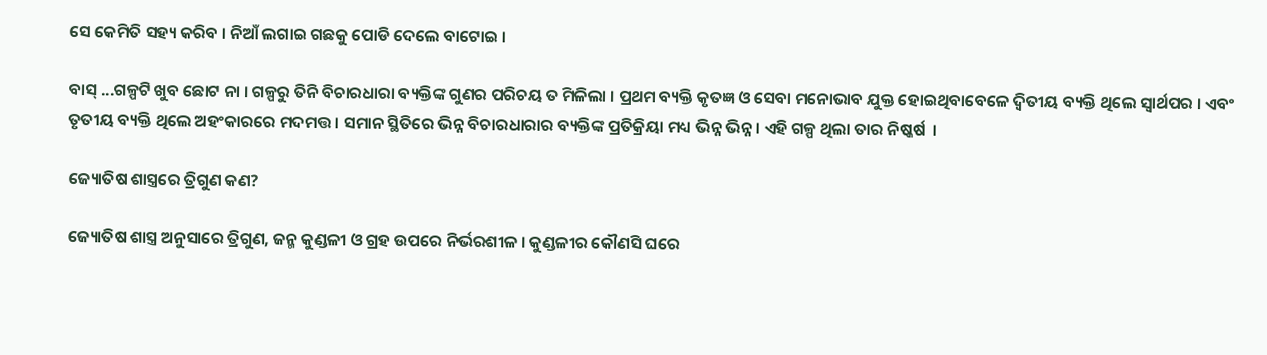ସେ କେମିତି ସହ୍ୟ କରିବ । ନିଆଁ ଲଗାଇ ଗଛକୁ ପୋଡି ଦେଲେ ବାଟୋଇ ।

ବାସ୍ ...ଗଳ୍ପଟି ଖୁବ ଛୋଟ ନା । ଗଳ୍ପରୁ ତିନି ବିଚାରଧାରା ବ୍ୟକ୍ତିଙ୍କ ଗୁଣର ପରିଚୟ ତ ମିଳିଲା । ପ୍ରଥମ ବ୍ୟକ୍ତି କୃତଜ୍ଞ ଓ ସେବା ମନୋଭାବ ଯୁକ୍ତ ହୋଇଥିବାବେଳେ ଦ୍ବିତୀୟ ବ୍ୟକ୍ତି ଥିଲେ ସ୍ବାର୍ଥପର । ଏବଂ ତୃତୀୟ ବ୍ୟକ୍ତି ଥିଲେ ଅହଂକାରରେ ମଦମତ୍ତ । ସମାନ ସ୍ଥିତିରେ ଭିନ୍ନ ବିଚାରଧାରାର ବ୍ୟକ୍ତିଙ୍କ ପ୍ରତିକ୍ରିୟା ମଧ୍ୟ ଭିନ୍ନ ଭିନ୍ନ । ଏହି ଗଳ୍ପ ଥିଲା ତାର ନିଷ୍କର୍ଷ  ।

ଜ୍ୟୋତିଷ ଶାସ୍ତ୍ରରେ ତ୍ରିଗୁଣ କଣ?

ଜ୍ୟୋତିଷ ଶାସ୍ତ୍ର ଅନୁସାରେ ତ୍ରିଗୁଣ, ଜନ୍ମ କୁଣ୍ଡଳୀ ଓ ଗ୍ରହ ଉପରେ ନିର୍ଭରଶୀଳ । କୁଣ୍ଡଳୀର କୌଣସି ଘରେ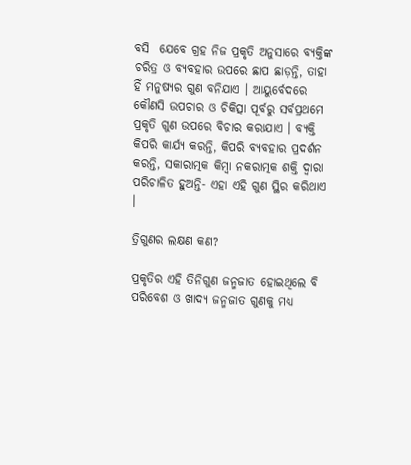ବସି  ଯେବେ ଗ୍ରହ ନିଜ ପ୍ରକୃତି ଅନୁସାରେ ବ୍ୟକ୍ତିଙ୍କ ଚରିତ୍ର ଓ ବ୍ୟବହାର ଉପରେ ଛାପ ଛାଡ଼ନ୍ତି, ତାହା ହିଁ ମନୁଷ୍ୟର ଗୁଣ ବନିଯାଏ । ଆୟୁର୍ବେଦରେ କୌଣସି ଉପଚାର ଓ ଚିକିତ୍ସା ପୂର୍ବରୁ ସର୍ବପ୍ରଥମେ ପ୍ରକୃତି ଗୁଣ ଉପରେ ବିଚାର କରାଯାଏ । ବ୍ୟକ୍ତି କିପରି କାର୍ଯ୍ୟ କରନ୍ତି, କିପରି ବ୍ୟବହାର ପ୍ରଦର୍ଶନ କରନ୍ତି, ସକାରାତ୍ମକ କିମ୍ବା ନକରାତ୍ମକ ଶକ୍ତି ଦ୍ବାରା ପରିଚାଳିତ ହୁଅନ୍ତି- ଏହା ଏହି ଗୁଣ ସ୍ଥିର କରିଥାଏ ।

ତ୍ରିଗୁଣର ଲକ୍ଷଣ କଣ?

ପ୍ରକୃତିର ଏହି ତିନିଗୁଣ ଜନ୍ମଜାତ ହୋଇଥିଲେ ବି ପରିବେଶ ଓ ଖାଦ୍ୟ ଜନ୍ମଜାତ ଗୁଣକୁ ମଧ୍ୟ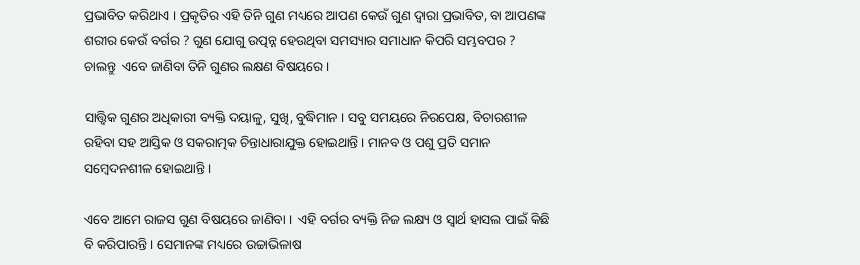ପ୍ରଭାବିତ କରିଥାଏ । ପ୍ରକୃତିର ଏହି ତିନି ଗୁଣ ମଧ୍ୟରେ ଆପଣ କେଉଁ ଗୁଣ ଦ୍ବାରା ପ୍ରଭାବିତ, ବା ଆପଣଙ୍କ ଶରୀର କେଉଁ ବର୍ଗର ? ଗୁଣ ଯୋଗୁ ଉତ୍ପନ୍ନ ହେଉଥିବା ସମସ୍ୟାର ସମାଧାନ କିପରି ସମ୍ଭବପର ? ଚାଲନ୍ତୁ  ଏବେ ଜାଣିବା ତିନି ଗୁଣର ଲକ୍ଷଣ ବିଷୟରେ ।

ସାତ୍ତ୍ବିକ ଗୁଣର ଅଧିକାରୀ ବ୍ୟକ୍ତି ଦୟାଳୁ, ସୁଖି, ବୁଦ୍ଧିମାନ । ସବୁ ସମୟରେ ନିରପେକ୍ଷ, ବିଚାରଶୀଳ ରହିବା ସହ ଆସ୍ତିକ ଓ ସକରାତ୍ମକ ଚିନ୍ତାଧାରାଯୁକ୍ତ ହୋଇଥାନ୍ତି । ମାନବ ଓ ପଶୁ ପ୍ରତି ସମାନ ସମ୍ବେଦନଶୀଳ ହୋଇଥାନ୍ତି ।

ଏବେ ଆମେ ରାଜସ ଗୁଣ ବିଷୟରେ ଜାଣିବା ।  ଏହି ବର୍ଗର ବ୍ୟକ୍ତି ନିଜ ଲକ୍ଷ୍ୟ ଓ ସ୍ବାର୍ଥ ହାସଲ ପାଇଁ କିଛି ବି କରିପାରନ୍ତି । ସେମାନଙ୍କ ମଧ୍ୟରେ ଉଚ୍ଚାଭିଳାଷ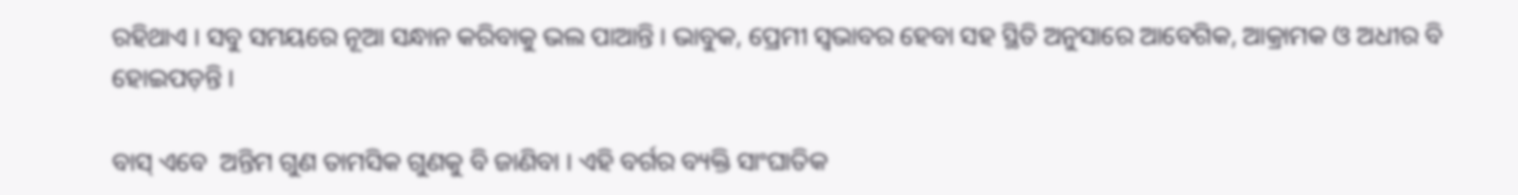ରହିଥାଏ । ସବୁ ସମୟରେ ନୂଆ ସନ୍ଧାନ କରିବାକୁ ଭଲ ପାଆନ୍ତି । ଭାବୁକ, ପ୍ରେମୀ ସ୍ବଭାବର ହେବା ସହ ସ୍ଥିତି ଅନୁସାରେ ଆବେଗିକ, ଆକ୍ରାମକ ଓ ଅଧୀର ବି ହୋଇପଡ଼ନ୍ତି ।

ବାସ୍ ଏବେ  ଅନ୍ତିମ ଗୁଣ ତାମସିକ ଗୁଣକୁ ବି ଜାଣିବା । ଏହି ବର୍ଗର ବ୍ୟକ୍ତି ସାଂଘାତିକ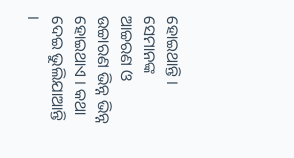ହୋଇଥାନ୍ତି । ସେମାନଙ୍କ ଆଚ୍ଚରଣ ଓ ଉଚ୍ଚାରଣ ଭିନ୍ନ ଭିନ୍ନ ହୋଇଥାଏ । କଥା ଦେଇ ଭୁଲିଯାଆନ୍ତି ।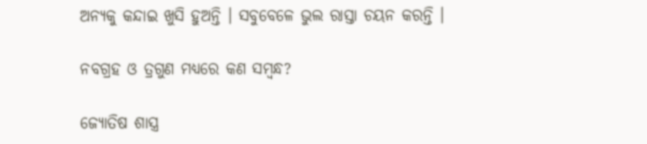ଅନ୍ୟକୁ କନ୍ଦାଇ ଖୁସି ହୁଅନ୍ତି । ସବୁବେଳେ ଭୁଲ ରାସ୍ତା ଚୟନ କରନ୍ତି ।

ନବଗ୍ରହ ଓ ତ୍ରଗୁଣ ମଧ୍ୟରେ କଣ ସମ୍ବନ୍ଧ?

ଜ୍ୟୋତିଷ ଶାସ୍ତ୍ର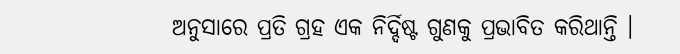ଅନୁସାରେ ପ୍ରତି ଗ୍ରହ ଏକ ନିର୍ଦ୍ଦିଷ୍ଟ ଗୁଣକୁ ପ୍ରଭାବିତ କରିଥାନ୍ତି ।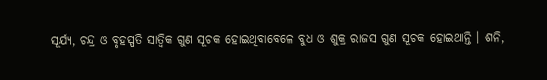ସୂର୍ଯ୍ୟ, ଚନ୍ଦ୍ର ଓ ବୃହସ୍ପତି ସାତ୍ବିକ ଗୁଣ ସୂଚକ ହୋଇଥିବାବେଳେ ବୁଧ ଓ ଶୁକ୍ର ରାଜସ ଗୁଣ ସୂଚକ ହୋଇଥାନ୍ତି । ଶନି,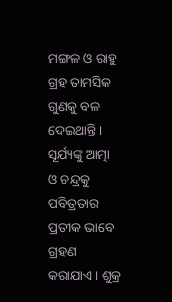ମଙ୍ଗଳ ଓ ରାହୁ ଗ୍ରହ ତାମସିକ ଗୁଣକୁ ବଳ ଦେଇଥାନ୍ତି । ସୂର୍ଯ୍ୟଙ୍କୁ ଆତ୍ମା ଓ ଚନ୍ଦ୍ରକୁ ପବିତ୍ରତାର ପ୍ରତୀକ ଭାବେ ଗ୍ରହଣ କରାଯାଏ । ଶୁକ୍ର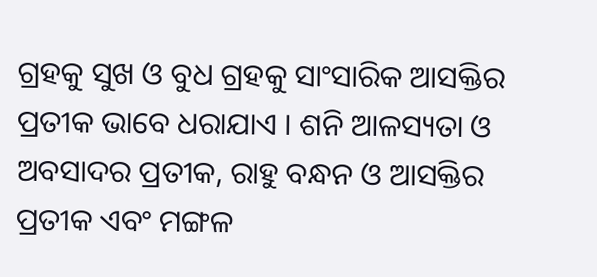ଗ୍ରହକୁ ସୁଖ ଓ ବୁଧ ଗ୍ରହକୁ ସାଂସାରିକ ଆସକ୍ତିର ପ୍ରତୀକ ଭାବେ ଧରାଯାଏ । ଶନି ଆଳସ୍ୟତା ଓ ଅବସାଦର ପ୍ରତୀକ, ରାହୁ ବନ୍ଧନ ଓ ଆସକ୍ତିର ପ୍ରତୀକ ଏବଂ ମଙ୍ଗଳ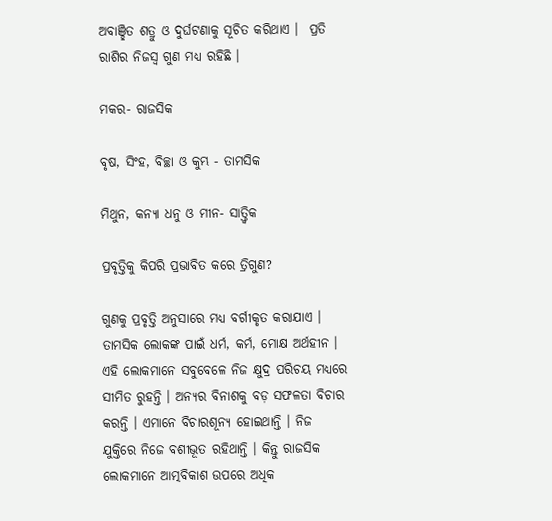ଅବାଞ୍ଛିତ ଶତ୍ରୁ ଓ ଦୁର୍ଘଟଣାକୁ ସୂଚିତ କରିଥାଏ ।  ପ୍ରତି ରାଶିର ନିଜସ୍ବ ଗୁଣ ମଧ୍ୟ ରହିଛି ।

ମକର- ରାଜସିକ

ବୃଷ, ସିଂହ, ବିଚ୍ଛା ଓ କୁମ୍ଭ - ତାମସିକ

ମିଥୁନ, କନ୍ୟା ଧନୁ ଓ ମୀନ- ସାତ୍ତ୍ବିକ

ପ୍ରବୃତ୍ତିକୁ କିପରି ପ୍ରଭାବିତ କରେ ତ୍ରିଗୁଣ?

ଗୁଣକୁ ପ୍ରବୃତ୍ତି ଅନୁସାରେ ମଧ୍ୟ ବର୍ଗୀକୃତ କରାଯାଏ । ତାମସିକ ଲୋକଙ୍କ ପାଇଁ ଧର୍ମ, କର୍ମ, ମୋକ୍ଷ ଅର୍ଥହୀନ । ଏହି ଲୋକମାନେ ସବୁବେଳେ ନିଜ କ୍ଷୁଦ୍ର ପରିଚୟ ମଧ୍ୟରେ  ସୀମିତ ରୁହନ୍ତି । ଅନ୍ୟର ବିନାଶକୁ ବଡ଼ ସଫଳତା ବିଚାର କରନ୍ତି । ଏମାନେ ବିଚାରଶୂନ୍ୟ ହୋଇଥାନ୍ତି । ନିଜ ଯୁକ୍ତିରେ ନିଜେ ବଶୀଭୂତ ରହିଥାନ୍ତି । କିନ୍ତୁ ରାଜସିକ ଲୋକମାନେ ଆତ୍ମବିକାଶ ଉପରେ ଅଧିକ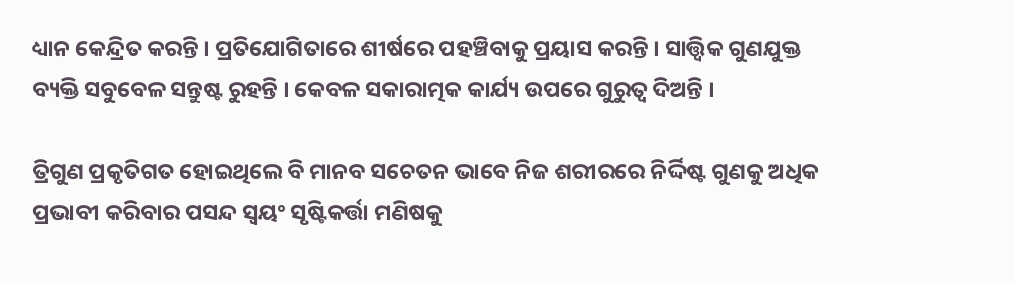ଧ୍ୟାନ କେନ୍ଦ୍ରିତ କରନ୍ତି । ପ୍ରତିଯୋଗିତାରେ ଶୀର୍ଷରେ ପହଞ୍ଚିବାକୁ ପ୍ରୟାସ କରନ୍ତି । ସାତ୍ତ୍ବିକ ଗୁଣଯୁକ୍ତ ବ୍ୟକ୍ତି ସବୁବେଳ ସନ୍ତୁଷ୍ଟ ରୁହନ୍ତି । କେବଳ ସକାରାତ୍ମକ କାର୍ଯ୍ୟ ଉପରେ ଗୁରୁତ୍ବ ଦିଅନ୍ତି ।

ତ୍ରିଗୁଣ ପ୍ରକୃତିଗତ ହୋଇଥିଲେ ବି ମାନବ ସଚେତନ ଭାବେ ନିଜ ଶରୀରରେ ନିର୍ଦ୍ଦିଷ୍ଟ ଗୁଣକୁ ଅଧିକ ପ୍ରଭାବୀ କରିବାର ପସନ୍ଦ ସ୍ବୟଂ ସୃଷ୍ଟିକର୍ତ୍ତା ମଣିଷକୁ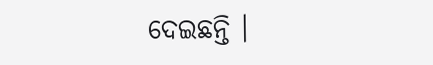ଦେଇଛନ୍ତି ।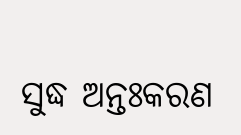ସୁଦ୍ଧ ଅନ୍ତଃକରଣ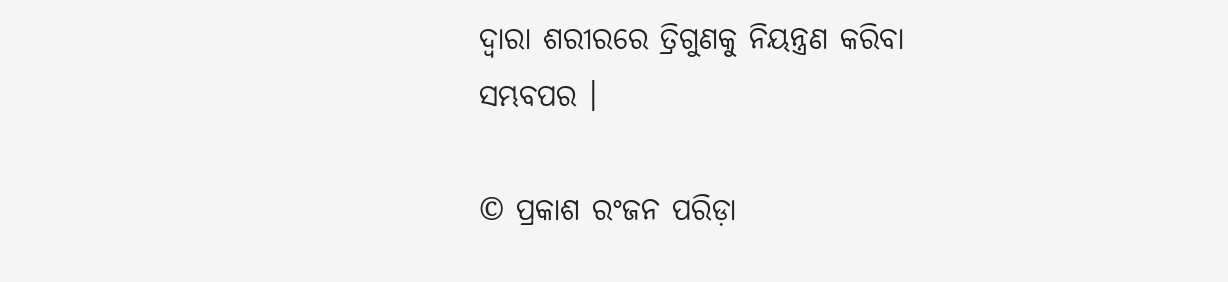ଦ୍ବାରା ଶରୀରରେ ତ୍ରିଗୁଣକୁ ନିୟନ୍ତ୍ରଣ କରିବା ସମ୍ଭବପର ।

© ପ୍ରକାଶ ରଂଜନ ପରିଡ଼ା